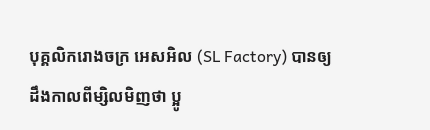បុគ្គលិករោងចក្រ អេសអិល (SL Factory) បានឲ្យដឹងកាលពីម្សិលមិញថា ប្អូ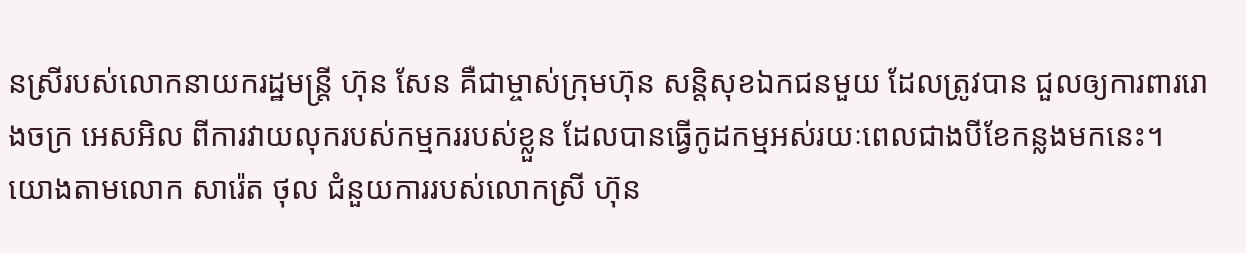នស្រីរបស់លោកនាយករដ្ឋមន្ត្រី ហ៊ុន សែន គឺជាម្ចាស់ក្រុមហ៊ុន សន្តិសុខឯកជនមួយ ដែលត្រូវបាន ជួលឲ្យការពាររោងចក្រ អេសអិល ពីការវាយលុករបស់កម្មកររបស់ខ្លួន ដែលបានធ្វើកូដកម្មអស់រយៈពេលជាងបីខែកន្លងមកនេះ។
យោងតាមលោក សារ៉េត ថុល ជំនួយការរបស់លោកស្រី ហ៊ុន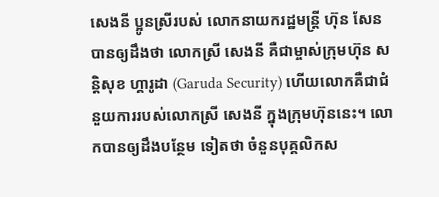សេងនី ប្អូនស្រីរបស់ លោកនាយករដ្ឋមន្ត្រី ហ៊ុន សែន បានឲ្យដឹងថា លោកស្រី សេងនី គឺជាម្ចាស់ក្រុមហ៊ុន សន្តិសុខ ហ្គារូដា (Garuda Security) ហើយលោកគឺជាជំនួយការរបស់លោកស្រី សេងនី ក្នុងក្រុមហ៊ុននេះ។ លោកបានឲ្យដឹងបន្ថែម ទៀតថា ចំនួនបុគ្គលិកស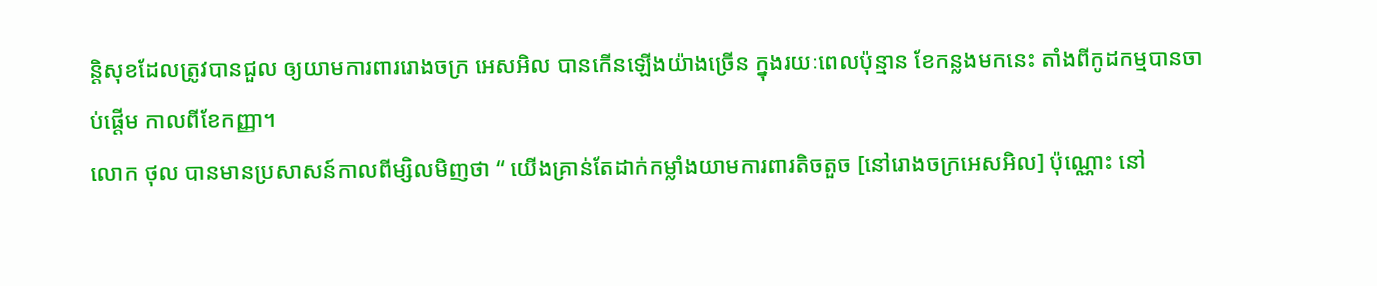ន្តិសុខដែលត្រូវបានជួល ឲ្យយាមការពាររោងចក្រ អេសអិល បានកើនឡើងយ៉ាងច្រើន ក្នុងរយៈពេលប៉ុន្មាន ខែកន្លងមកនេះ តាំងពីកូដកម្មបានចាប់ផ្តើម កាលពីខែកញ្ញា។
លោក ថុល បានមានប្រសាសន៍កាលពីម្សិលមិញថា “ យើងគ្រាន់តែដាក់កម្លាំងយាមការពារតិចតួច [នៅរោងចក្រអេសអិល] ប៉ុណ្ណោះ នៅ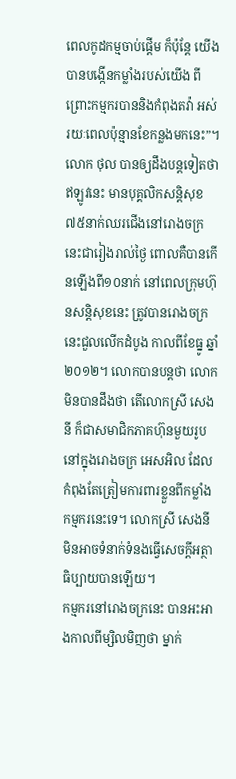ពេលកូដកម្មចាប់ផ្តើម ក៏ប៉ុន្តែ យើងបានបង្កើនកម្លាំងរបស់យើង ពីព្រោះកម្មករបាននិងកំពុងតវ៉ា អស់រយៈពេលប៉ុន្មានខែកន្លងមកនេះ”។ លោក ថុល បានឲ្យដឹងបន្តទៀតថាឥឡូវនេះ មានបុគ្គលិកសន្តិសុខ៧៥នាក់ឈរជើងនៅរោងចក្រនេះជារៀងរាល់ថ្ងៃ ពោលគឺបានកើនឡើងពី១០នាក់ នៅពេលក្រុមហ៊ុនសន្តិសុខនេះ ត្រូវបានរោងចក្រនេះជួលលើកដំបូង កាលពីខែធ្នូ ឆ្នាំ២០១២។ លោកបានបន្តថា លោកមិនបានដឹងថា តើលោកស្រី សេងនី ក៏ជាសមាជិកភាគហ៊ុនមួយរូប នៅក្នុងរោងចក្រ អេសអិល ដែលកំពុងតែត្រៀមការពារខ្លួនពីកម្លាំងកម្មករនេះទេ។ លោកស្រី សេងនី មិនអាចទំនាក់ទំនងធ្វើសេចក្តីអត្ថាធិប្បាយបានឡើយ។
កម្មករនៅរោងចក្រនេះ បានអះអាងកាលពីម្សិលមិញថា ម្នាក់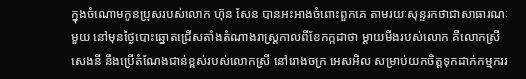ក្នុងចំណោមកូនប្រុសរបស់លោក ហ៊ុន សែន បានអះអាងចំពោះពួកគេ តាមរយៈសុន្ទរកថាជាសាធារណៈមួយ នៅមុនថ្ងៃបោះឆ្នោតជ្រើសតាំងតំណាងរាស្ត្រកាលពីខែកក្កដាថា ម្តាយមីងរបស់លោក គឺលោកស្រី សេងនី នឹងប្រើតំណែងជាន់ខ្ពស់របស់លោកស្រី នៅរោងចក្រ អេសអិល សម្រាប់យកចិត្តទុកដាក់កម្មកររ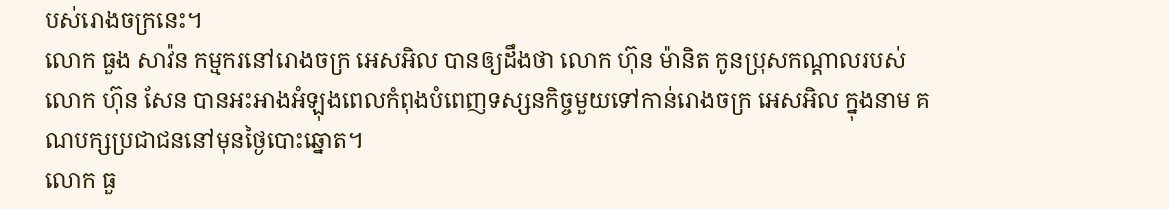បស់រោងចក្រនេះ។
លោក ធួង សាវ៉ន កម្មករនៅរោងចក្រ អេសអិល បានឲ្យដឹងថា លោក ហ៊ុន ម៉ានិត កូនប្រុសកណ្តាលរបស់លោក ហ៊ុន សែន បានអះអាងអំឡុងពេលកំពុងបំពេញទស្សនកិច្ចមួយទៅកាន់រោងចក្រ អេសអិល ក្នុងនាម គណបក្សប្រជាជននៅមុនថ្ងៃបោះឆ្នោត។
លោក ធួ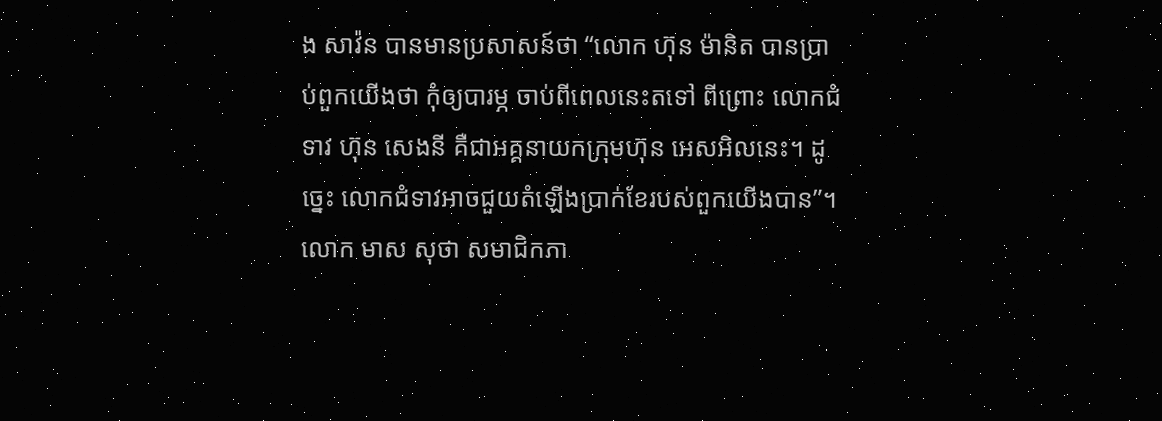ង សាវ៉ន បានមានប្រសាសន៍ថា “លោក ហ៊ុន ម៉ានិត បានប្រាប់ពួកយើងថា កុំឲ្យបារម្ភ ចាប់ពីពេលនេះតទៅ ពីព្រោះ លោកជំទាវ ហ៊ុន សេងនី គឺជាអគ្គនាយកក្រុមហ៊ុន អេសអិលនេះ។ ដូច្នេះ លោកជំទាវអាចជួយតំឡើងប្រាក់ខែរបស់ពួកយើងបាន”។
លោក មាស សុថា សមាជិកភា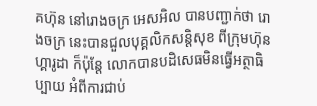គហ៊ុន នៅរោងចក្រ អេសអិល បានបញ្ជាក់ថា រោងចក្រ នេះបានជួលបុគ្គលិកសន្តិសុខ ពីក្រុមហ៊ុន ហ្គារូដា ក៏ប៉ុន្តែ លោកបានបដិសេធមិនធ្វើអត្ថាធិប្បាយ អំពីការជាប់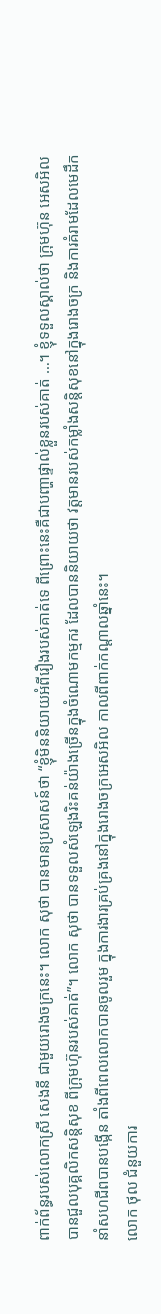ពាក់ព័ន្ធរបស់លោកស្រី សេងនី ជាមួយរោងចក្រនេះ។ លោក សុថា បានមានប្រសាសន៍ថា “ខ្ញុំមិននិយាយអំពីរឿងរបស់គាត់ទេ ពីព្រោះនេះគឺជាបញ្ហាផ្ទាល់ខ្លួនរបស់គាត់ …។ ខ្ញុំទទួលស្គាល់ថា ក្រុមហ៊ុន អេសអិល បានជួលបុគ្គលិកសន្តិសុខ ពីក្រុមហ៊ុនរបស់គាត់”។ លោក សុថា បានទទួលសំឡេងរិះគន់យ៉ាងច្រើនក្នុងចំណោមកម្មករ ដែលបាននិយាយថា វត្តមានរបស់កម្លាំងសន្តិសុខនៅក្នុងរោងចក្រ និងការគំរាមដែលមេដឹកនាំសហជីពបានបង្កើន តាំងពីពេលលោកបានចូលរួម ក្នុងការងារគ្រប់គ្រងនៅក្នុងរោងចក្រអេសអិល កាលពីពាក់កណ្តាលឆ្នាំនេះ។
លោក ថុល ជំនួយការ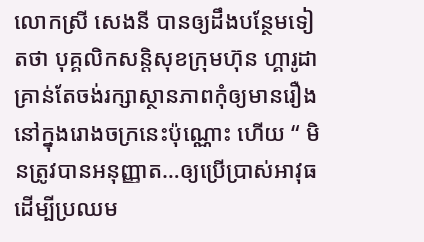លោកស្រី សេងនី បានឲ្យដឹងបន្ថែមទៀតថា បុគ្គលិកសន្តិសុខក្រុមហ៊ុន ហ្គារូដា គ្រាន់តែចង់រក្សាស្ថានភាពកុំឲ្យមានរឿងនៅក្នុងរោងចក្រនេះប៉ុណ្ណោះ ហើយ “ មិនត្រូវបានអនុញ្ញាត…ឲ្យប្រើប្រាស់អាវុធ ដើម្បីប្រឈម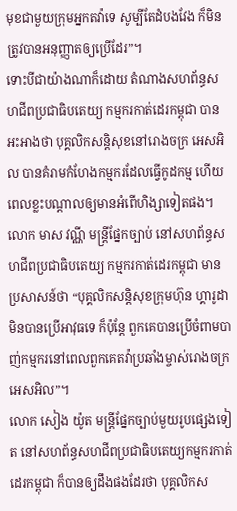មុខជាមួយក្រុមអ្នកតវ៉ាទេ សូម្បីតែដំបងវែង ក៏មិនត្រូវបានអនុញ្ញាតឲ្យប្រើដែរ”។
ទោះបីជាយ៉ាងណាក៏ដោយ តំណាងសហព័ន្ធសហជីពប្រជាធិបតេយ្យ កម្មករកាត់ដេរកម្ពុជា បានអះអាងថា បុគ្គលិកសន្តិសុខនៅរោងចក្រ អេសអិល បានគំរាមកំហែងកម្មករដែលធ្វើកូដកម្ម ហើយពេលខ្លះបណ្តាលឲ្យមានអំពើហិង្សាទៀតផង។ លោក មាស វណ្ណី មន្ត្រីផ្នែកច្បាប់ នៅសហព័ន្ធសហជីពប្រជាធិបតេយ្យ កម្មករកាត់ដេរកម្ពុជា មានប្រសាសន៍ថា “បុគ្គលិកសន្តិសុខក្រុមហ៊ុន ហ្គារូដា មិនបានប្រើអាវុធទេ ក៏ប៉ុន្តែ ពួកគេបានប្រើចំពាមបាញ់កម្មករនៅពេលពួកគេតវ៉ាប្រឆាំងម្ចាស់រោងចក្រអេសអិល”។
លោក សៀង យ៉ូត មន្ត្រីផ្នែកច្បាប់មួយរូបផ្សេងទៀត នៅសហព័ន្ធសហជីពប្រជាធិបតេយ្យកម្មករកាត់ដេរកម្ពុជា ក៏បានឲ្យដឹងផងដែរថា បុគ្គលិកស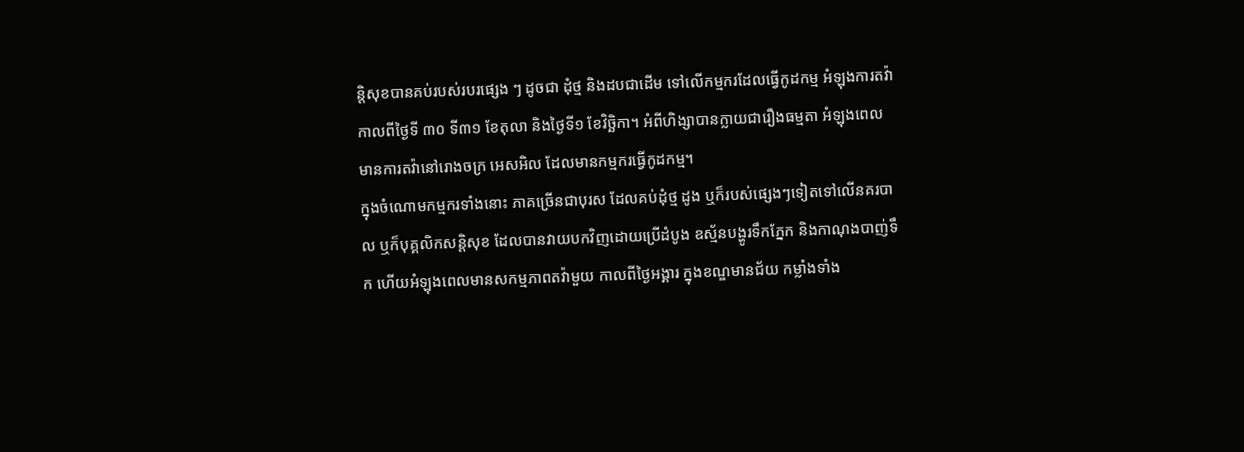ន្តិសុខបានគប់របស់របរផ្សេង ៗ ដូចជា ដុំថ្ម និងដបជាដើម ទៅលើកម្មករដែលធ្វើកូដកម្ម អំឡុងការតវ៉ា កាលពីថ្ងៃទី ៣០ ទី៣១ ខែតុលា និងថ្ងៃទី១ ខែវិច្ឆិកា។ អំពីហិង្សាបានក្លាយជារឿងធម្មតា អំឡុងពេលមានការតវ៉ានៅរោងចក្រ អេសអិល ដែលមានកម្មករធ្វើកូដកម្ម។
ក្នុងចំណោមកម្មករទាំងនោះ ភាគច្រើនជាបុរស ដែលគប់ដុំថ្ម ដូង ឬក៏របស់ផ្សេងៗទៀតទៅលើនគរបាល ឬក៏បុគ្គលិកសន្តិសុខ ដែលបានវាយបកវិញដោយប្រើដំបូង ឧស្ម័នបង្ហូរទឹកភ្នែក និងកាណុងបាញ់ទឹក ហើយអំឡុងពេលមានសកម្មភាពតវ៉ាមួយ កាលពីថ្ងៃអង្គារ ក្នុងខណ្ឌមានជ័យ កម្លាំងទាំង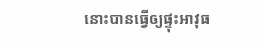នោះបានធ្វើឲ្យផ្ទុះអាវុធ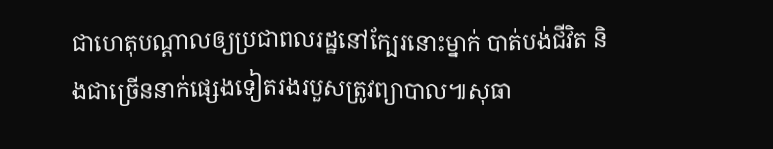ជាហេតុបណ្តាលឲ្យប្រជាពលរដ្ឋនៅក្បែរនោះម្នាក់ បាត់បង់ជីវិត និងជាច្រើននាក់ផ្សេងទៀតរងរបួសត្រូវព្យាបាល៕សុធា